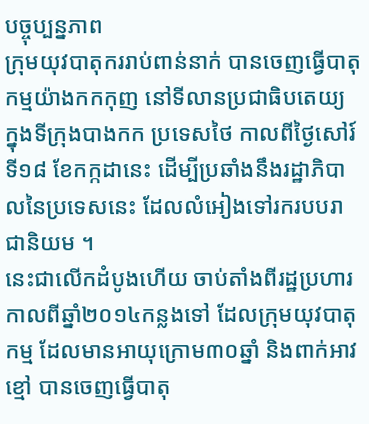បច្ចុប្បន្នភាព
ក្រុមយុវបាតុកររាប់ពាន់នាក់ បានចេញធ្វើបាតុកម្មយ៉ាងកកកុញ នៅទីលានប្រជាធិបតេយ្យ ក្នុងទីក្រុងបាងកក ប្រទេសថៃ កាលពីថ្ងៃសៅរ៍ ទី១៨ ខែកក្កដានេះ ដើម្បីប្រឆាំងនឹងរដ្ឋាភិបាលនៃប្រទេសនេះ ដែលលំអៀងទៅរករបបរាជានិយម ។
នេះជាលើកដំបូងហើយ ចាប់តាំងពីរដ្ឋប្រហារ កាលពីឆ្នាំ២០១៤កន្លងទៅ ដែលក្រុមយុវបាតុកម្ម ដែលមានអាយុក្រោម៣០ឆ្នាំ និងពាក់អាវខ្មៅ បានចេញធ្វើបាតុ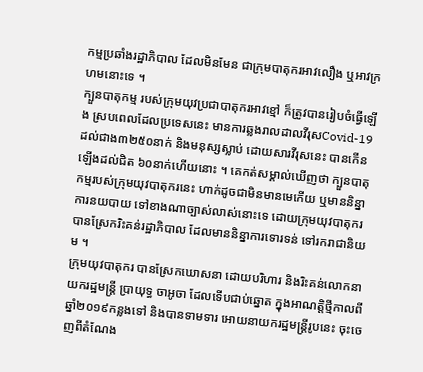កម្មប្រឆាំងរដ្ឋាភិបាល ដែលមិនមែន ជាក្រុមបាតុករអាវលឿង ឬអាវក្រហមនោះទេ ។
ក្បួនបាតុកម្ម របស់ក្រុមយុវប្រជាបាតុករអាវខ្មៅ ក៏ត្រូវបានរៀបចំធ្វើឡើង ស្របពេលដែលប្រទេសនេះ មានការឆ្លងរាលដាលវីរុសCovid-19 ដល់ជាង៣២៥០នាក់ និងមនុស្សស្លាប់ ដោយសារវីរុសនេះ បានកើនឡើងដល់ជិត ៦០នាក់ហើយនោះ ។ គេកត់សម្គាល់ឃើញថា ក្បួនបាតុកម្មរបស់ក្រុមយុវបាតុករនេះ ហាក់ដូចជាមិនមានមេកើយ ឬមាននិន្នាការនយបាយ ទៅខាងណាច្បាស់លាស់នោះទេ ដោយក្រុមយុវបាតុករ បានស្រែករិះគន់រដ្ឋាភិបាល ដែលមាននិន្នាការទោរទន់ ទៅរករាជានិយម ។
ក្រុមយុវបាតុករ បានស្រែកឃោសនា ដោយបរិហារ និងរិះគន់លោកនាយករដ្ឋមន្ត្រី ប្រាយុទ្ធ ចាអូចា ដែលទើបជាប់ឆ្នោត ក្នុងអាណត្តិថ្មីកាលពីឆ្នាំ២០១៩កន្លងទៅ និងបានទាមទារ អោយនាយករដ្ឋមន្ត្រីរូបនេះ ចុះចេញពីតំណែង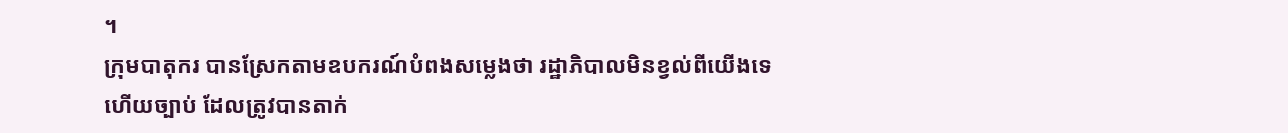។
ក្រុមបាតុករ បានស្រែកតាមឧបករណ៍បំពងសម្លេងថា រដ្ឋាភិបាលមិនខ្វល់ពីយើងទេ ហើយច្បាប់ ដែលត្រូវបានតាក់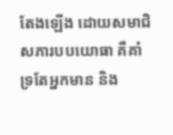តែងឡើង ដោយសមាជិសភារបបយោធា គឺគាំទ្រតែអ្នកមាន និង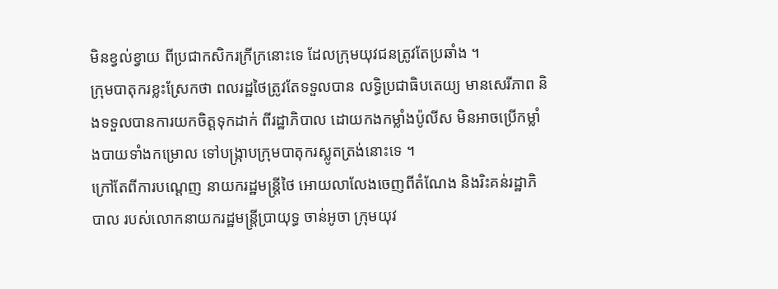មិនខ្វល់ខ្វាយ ពីប្រជាកសិករក្រីក្រនោះទេ ដែលក្រុមយុវជនត្រូវតែប្រឆាំង ។
ក្រុមបាតុករខ្លះស្រែកថា ពលរដ្ឋថៃត្រូវតែទទួលបាន លទ្ធិប្រជាធិបតេយ្យ មានសេរីភាព និងទទួលបានការយកចិត្តទុកដាក់ ពីរដ្ឋាភិបាល ដោយកងកម្លាំងប៉ូលីស មិនអាចប្រើកម្លាំងបាយទាំងកម្រោល ទៅបង្ក្រាបក្រុមបាតុករស្លូតត្រង់នោះទេ ។
ក្រៅតែពីការបណ្តេញ នាយករដ្ឋមន្ត្រីថៃ អោយលាលែងចេញពីតំណែង និងរិះគន់រដ្ឋាភិបាល របស់លោកនាយករដ្ឋមន្ត្រីប្រាយុទ្ធ ចាន់អូចា ក្រុមយុវ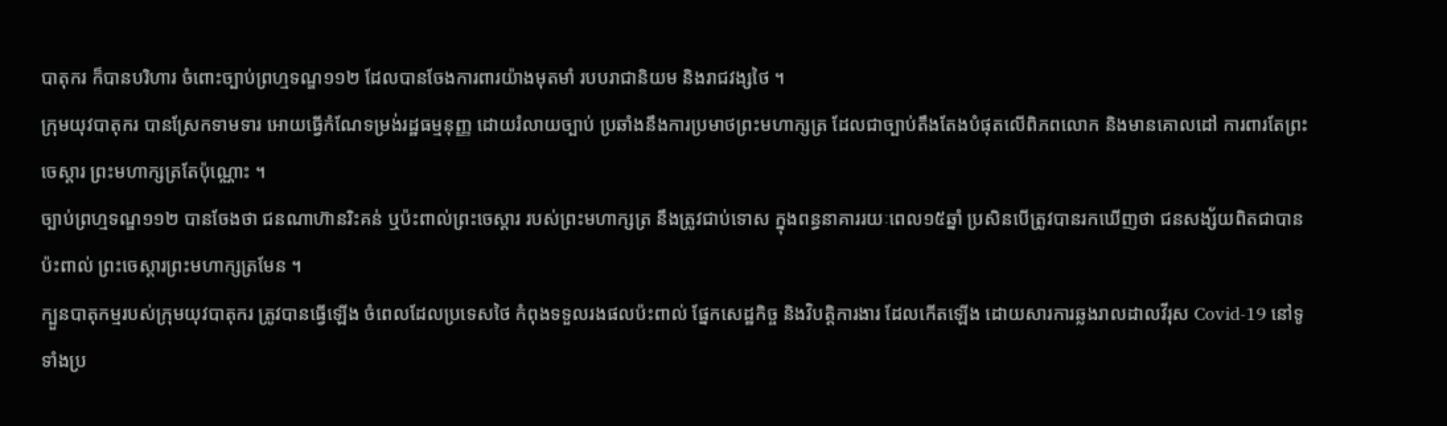បាតុករ ក៏បានបរិហារ ចំពោះច្បាប់ព្រហ្មទណ្ឌ១១២ ដែលបានចែងការពារយ៉ាងមុតមាំ របបរាជានិយម និងរាជវង្សថៃ ។
ក្រុមយុវបាតុករ បានស្រែកទាមទារ អោយធ្វើកំណែទម្រង់រដ្ឋធម្មនុញ្ញ ដោយរំលាយច្បាប់ ប្រឆាំងនឹងការប្រមាថព្រះមហាក្សត្រ ដែលជាច្បាប់តឹងតែងបំផុតលើពិភពលោក និងមានគោលដៅ ការពារតែព្រះចេស្តារ ព្រះមហាក្សត្រតែប៉ុណ្ណោះ ។
ច្បាប់ព្រហ្មទណ្ឌ១១២ បានចែងថា ជនណាហ៊ានរិះគន់ ឬប៉ះពាល់ព្រះចេស្តារ របស់ព្រះមហាក្សត្រ នឹងត្រូវជាប់ទោស ក្នុងពន្ធនាគាររយៈពេល១៥ឆ្នាំ ប្រសិនបើត្រូវបានរកឃើញថា ជនសង្ស័យពិតជាបានប៉ះពាល់ ព្រះចេស្តារព្រះមហាក្សត្រមែន ។
ក្បួនបាតុកម្មរបស់ក្រុមយុវបាតុករ ត្រូវបានធ្វើឡើង ចំពេលដែលប្រទេសថៃ កំពុងទទួលរងផលប៉ះពាល់ ផ្នែកសេដ្ឋកិច្ច និងវិបត្តិការងារ ដែលកើតឡើង ដោយសារការឆ្លងរាលដាលវីរុស Covid-19 នៅទូទាំងប្រ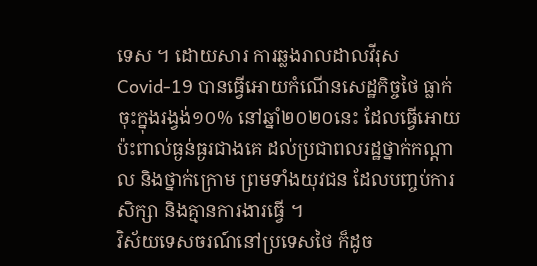ទេស ។ ដោយសារ ការឆ្លងរាលដាលវីរុសCovid-19 បានធ្វើអោយកំណើនសេដ្ឋកិច្ចថៃ ធ្លាក់ចុះក្នុងរង្វង់១០% នៅឆ្នាំ២០២០នេះ ដែលធ្វើអោយប៉ះពាល់ធ្ងន់ធ្ងរជាងគេ ដល់ប្រជាពលរដ្ឋថ្នាក់កណ្តាល និងថ្នាក់ក្រោម ព្រមទាំងយុវជន ដែលបញ្ចប់ការសិក្សា និងគ្មានការងារធ្វើ ។
វិស័យទេសចរណ៍នៅប្រទេសថៃ ក៏ដូច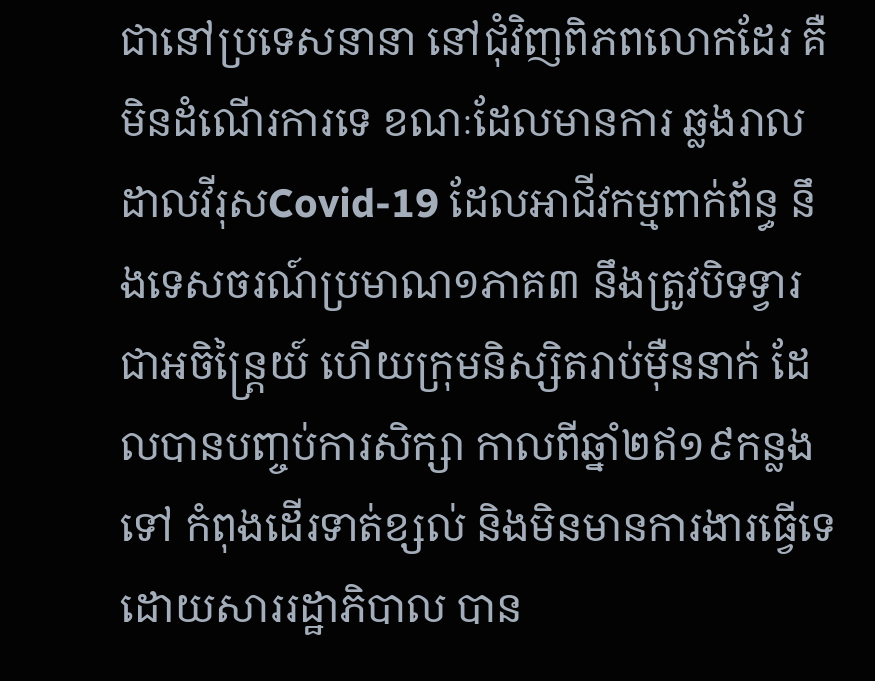ជានៅប្រទេសនានា នៅជុំវិញពិភពលោកដែរ គឺមិនដំណើរការទេ ខណៈដែលមានការ ឆ្លងរាលដាលវីរុសCovid-19 ដែលអាជីវកម្មពាក់ព័ន្ធ នឹងទេសចរណ៍ប្រមាណ១ភាគ៣ នឹងត្រូវបិទទ្វារជាអចិន្ត្រៃយ៍ ហើយក្រុមនិស្សិតរាប់ម៉ឺននាក់ ដែលបានបញ្ចប់ការសិក្សា កាលពីឆ្នាំ២ឥ១៩កន្លងទៅ កំពុងដើរទាត់ខ្សល់ និងមិនមានការងារធ្វើទេ ដោយសាររដ្ឋាភិបាល បាន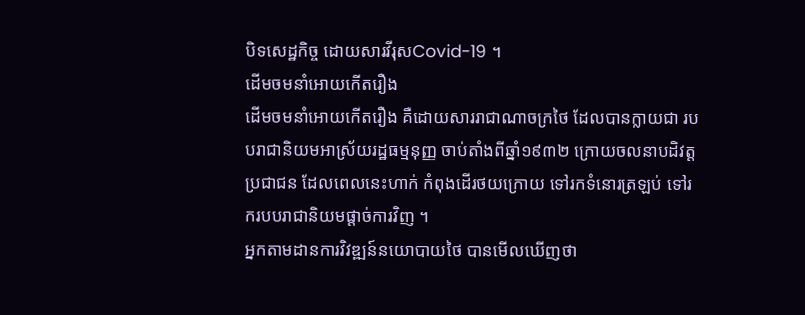បិទសេដ្ឋកិច្ច ដោយសារវីរុសCovid-19 ។
ដើមចមនាំអោយកើតរឿង
ដើមចមនាំអោយកើតរឿង គឺដោយសាររាជាណាចក្រថៃ ដែលបានក្លាយជា របបរាជានិយមអាស្រ័យរដ្ឋធម្មនុញ្ញ ចាប់តាំងពីឆ្នាំ១៩៣២ ក្រោយចលនាបដិវត្តប្រជាជន ដែលពេលនេះហាក់ កំពុងដើរថយក្រោយ ទៅរកទំនោរត្រឡប់ ទៅរករបបរាជានិយមផ្តាច់ការវិញ ។
អ្នកតាមដានការវិវឌ្ឍន៍នយោបាយថៃ បានមើលឃើញថា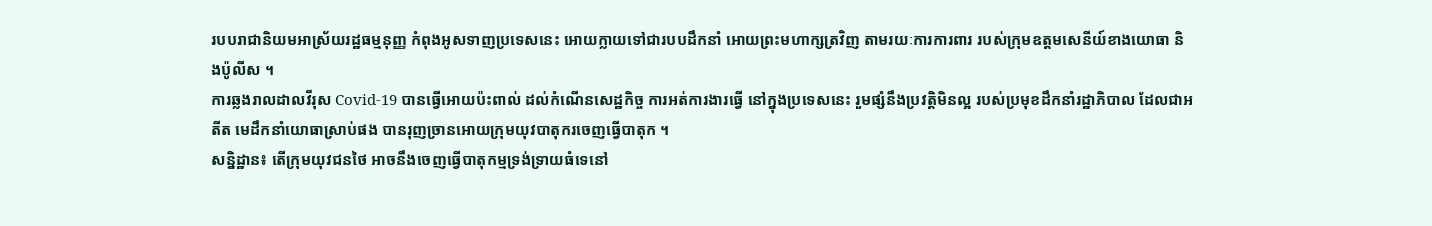របបរាជានិយមអាស្រ័យរដ្ឋធម្មនុញ្ញ កំពុងអូសទាញប្រទេសនេះ អោយក្លាយទៅជារបបដឹកនាំ អោយព្រះមហាក្សត្រវិញ តាមរយៈការការពារ របស់ក្រុមឧត្តមសេនីយ៍ខាងយោធា និងប៉ូលីស ។
ការឆ្លងរាលដាលវីរុស Covid-19 បានធ្វើអោយប៉ះពាល់ ដល់កំណើនសេដ្ឋកិច្ច ការអត់ការងារធ្វើ នៅក្នុងប្រទេសនេះ រួមផ្សំនឹងប្រវត្តិមិនល្អ របស់ប្រមុខដឹកនាំរដ្ឋាភិបាល ដែលជាអតីត មេដឹកនាំយោធាស្រាប់ផង បានរុញច្រានអោយក្រុមយុវបាតុករចេញធ្វើបាតុក ។
សន្និដ្ឋាន៖ តើក្រុមយុវជនថៃ អាចនឹងចេញធ្វើបាតុកម្មទ្រង់ទ្រាយធំទេនៅ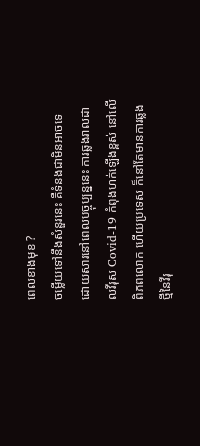ពេលខាងមុខ ?
ចម្លើយទៅនឹងសំនួរនេះ គឺទំនងជាមិនអាចទេ ដោយសារនៅពេលបច្ចុប្បន្ននេះ ការឆ្លងរាលដាលវីរុស Covid-19 កំពុងហក់ឡើងខ្ពស់ នៅលើពិភពលោក ហើយប្រទេស ក៏នៅតែមានការឆ្លងថ្មីនៃវីរុ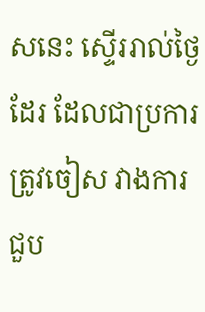សនេះ ស្ទើររាល់ថ្ងៃដែរ ដែលជាប្រការត្រូវចៀស វាងការជួប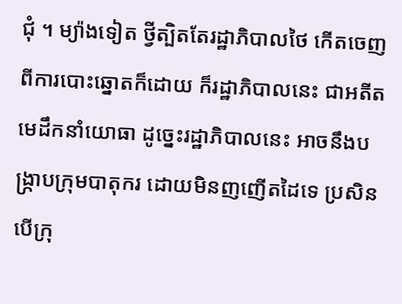ជុំ ។ ម្យ៉ាងទៀត ថ្វីត្បិតតែរដ្ឋាភិបាលថៃ កើតចេញពីការបោះឆ្នោតក៏ដោយ ក៏រដ្ឋាភិបាលនេះ ជាអតីតមេដឹកនាំយោធា ដូច្នេះរដ្ឋាភិបាលនេះ អាចនឹងបង្ក្រាបក្រុមបាតុករ ដោយមិនញញើតដៃទេ ប្រសិនបើក្រុ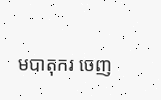មបាតុករ ចេញ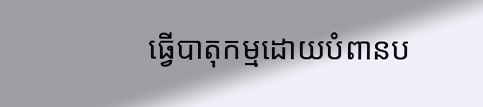ធ្វើបាតុកម្មដោយបំពានប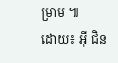ម្រាម ៕
ដោយ៖ អ៊ី ជិន